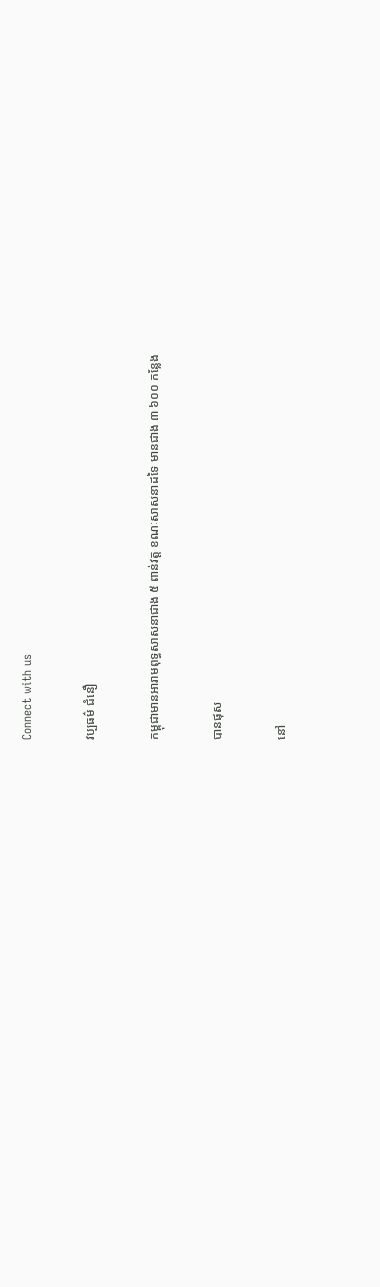Connect with us

វប្បធម៌ ជំនឿ

កម្ពុជាមានអារាមពុទ្ធសាសនាជាង ៥ ពាន់វត្ត ខណៈសាសនាដទៃ មានជាង ៣ ៦០០ កន្លែង

បានផុស

នៅ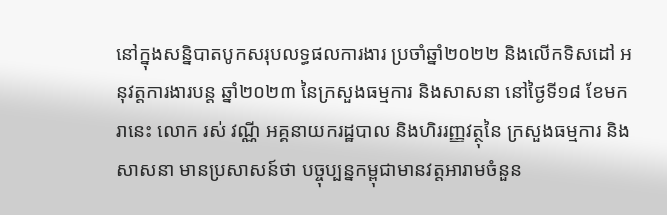នៅក្នុងសន្និបាតបូកសរុបលទ្ធផលការងារ ប្រចាំឆ្នាំ២០២២ និងលើកទិសដៅ អនុវត្តការងារបន្ត ឆ្នាំ២០២៣ នៃក្រសួងធម្មការ និងសាសនា នៅថ្ងៃទី១៨ ខែមករានេះ លោក រស់ វណ្ណី អគ្គនាយករដ្ឋបាល និងហិររញ្ញវត្ថុនៃ ក្រសួងធម្មការ និងសាសនា មានប្រសាសន៍ថា បច្ចុប្បន្នកម្ពុជាមានវត្តអារាមចំនួន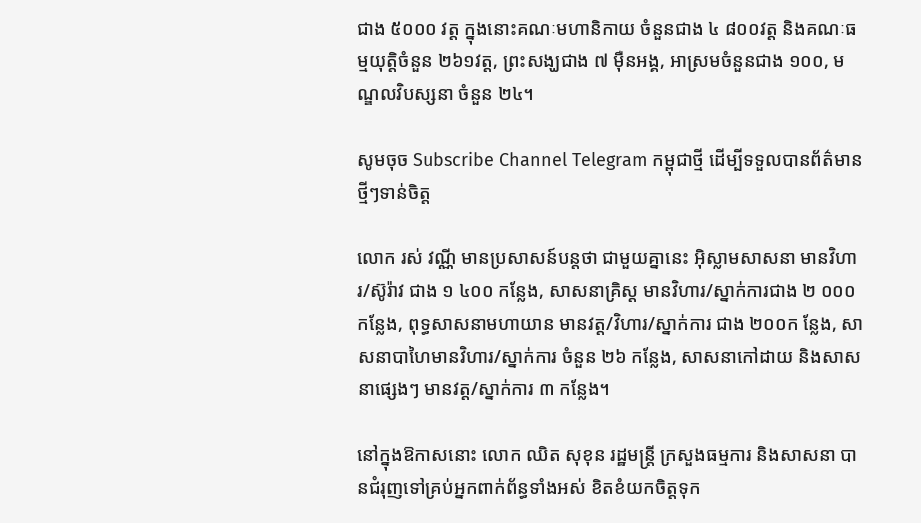ជាង ៥០០០ វត្ត ក្នុងនោះគណៈមហានិកាយ ចំនួនជាង ៤ ៨០០វត្ត និងគណៈធម្មយុត្តិចំនួន ២៦១វត្ត, ព្រះសង្ឃជាង ៧ ម៉ឺនអង្គ, អាស្រមចំនួនជាង ១០០, មណ្ឌលវិបស្សនា ចំនួន ២៤។

សូមចុច Subscribe Channel Telegram កម្ពុជាថ្មី ដើម្បីទទួលបានព័ត៌មានថ្មីៗទាន់ចិត្ត

លោក រស់ វណ្ណី មានប្រសាសន៍បន្តថា ជាមួយគ្នានេះ អុិស្លាមសាសនា មានវិហារ/ស៊ូរ៉ាវ ជាង ១ ៤០០ កន្លែង, សាសនាគ្រិស្ដ មានវិហារ/ស្នាក់ការជាង ២ ០០០ កន្លែង, ពុទ្ធសាសនាមហាយាន មានវត្ត/វិហារ/ស្នាក់ការ ជាង ២០០ក ន្លែង, សាសនាបាហៃមានវិហារ/ស្នាក់ការ ចំនួន ២៦ កន្លែង, សាសនាកៅដាយ និងសាសនាផ្សេងៗ មានវត្ត/ស្នាក់ការ ៣ កន្លែង។

នៅក្នុងឱកាសនោះ លោក ឈិត សុខុន រដ្ឋមន្ត្រី ក្រសួងធម្មការ និងសាសនា បានជំរុញទៅគ្រប់អ្នកពាក់ព័ន្ធទាំងអស់ ខិតខំយកចិត្តទុក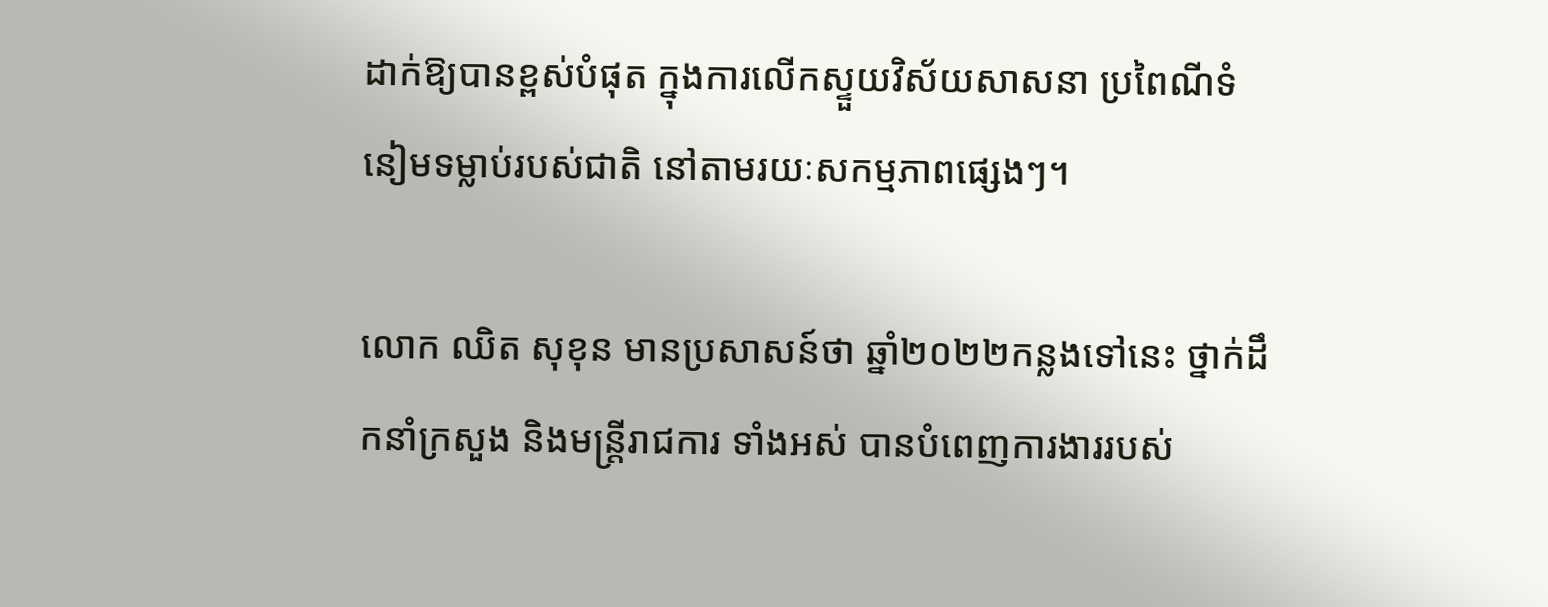ដាក់ឱ្យបានខ្ពស់បំផុត ក្នុងការលើកស្ទួយវិស័យសាសនា ប្រពៃណីទំនៀមទម្លាប់របស់ជាតិ នៅតាមរយៈសកម្មភាពផ្សេងៗ។

លោក ឈិត សុខុន មានប្រសាសន៍ថា ឆ្នាំ២០២២កន្លងទៅនេះ ថ្នាក់ដឹកនាំក្រសួង និងមន្រ្តីរាជការ ទាំងអស់ បានបំពេញការងាររបស់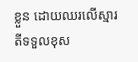ខ្លួន ដោយឈរលើស្មារតីទទួលខុស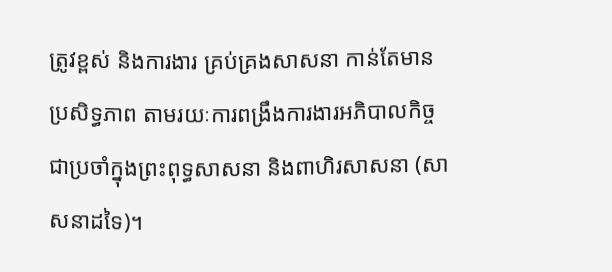ត្រូវខ្ពស់ និងការងារ គ្រប់គ្រងសាសនា កាន់តែមានប្រសិទ្ធភាព តាមរយៈការពង្រឹងការងារអភិបាលកិច្ចជាប្រចាំក្នុងព្រះពុទ្ធសាសនា និងពាហិរសាសនា (សាសនាដទៃ)។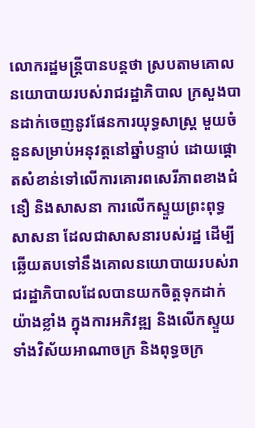លោករដ្ឋមន្រ្តីបានបន្តថា ស្របតាមគោលនយោបាយរបស់រាជរដ្ឋាភិបាល ក្រសួងបានដាក់ចេញនូវផែនការយុទ្ធសាស្រ្ត មួយចំនួនសម្រាប់អនុវត្តនៅឆ្នាំបន្ទាប់ ដោយផ្តោតសំខាន់ទៅលើការគោរពសេរីភាពខាងជំនឿ និងសាសនា ការលើកស្ទួយព្រះពុទ្ធសាសនា ដែលជាសាសនារបស់រដ្ឋ ដើម្បីឆ្លើយតបទៅនឹងគោលនយោបាយរបស់រាជរដ្ឋាភិបាលដែលបានយកចិត្តទុកដាក់យ៉ាងខ្លាំង ក្នុងការអភិវឌ្ឍ និងលើកស្ទួយទាំងវិស័យអាណាចក្រ និងពុទ្ធចក្រ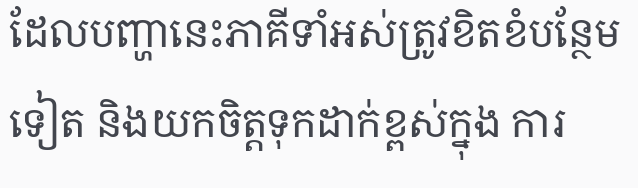ដែលបញ្ហានេះភាគីទាំអស់ត្រូវខិតខំបន្ថែមទៀត និងយកចិត្តទុកដាក់ខ្ពស់ក្នុង ការ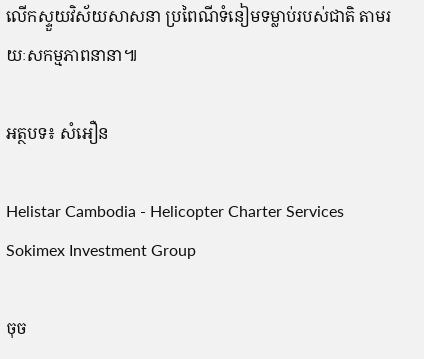លើកស្ទួយវិស័យសាសនា ប្រពៃណីទំនៀមទម្លាប់របស់ជាតិ តាមរយៈសកម្មភាពនានា៕

អត្ថបទ៖ សំអឿន

Helistar Cambodia - Helicopter Charter Services
Sokimex Investment Group

ចុច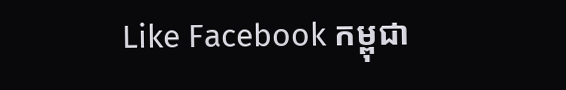Like Facebook កម្ពុជា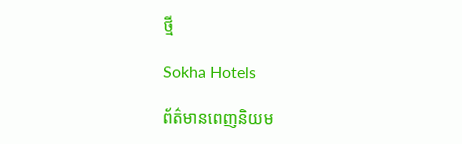ថ្មី

Sokha Hotels

ព័ត៌មានពេញនិយម